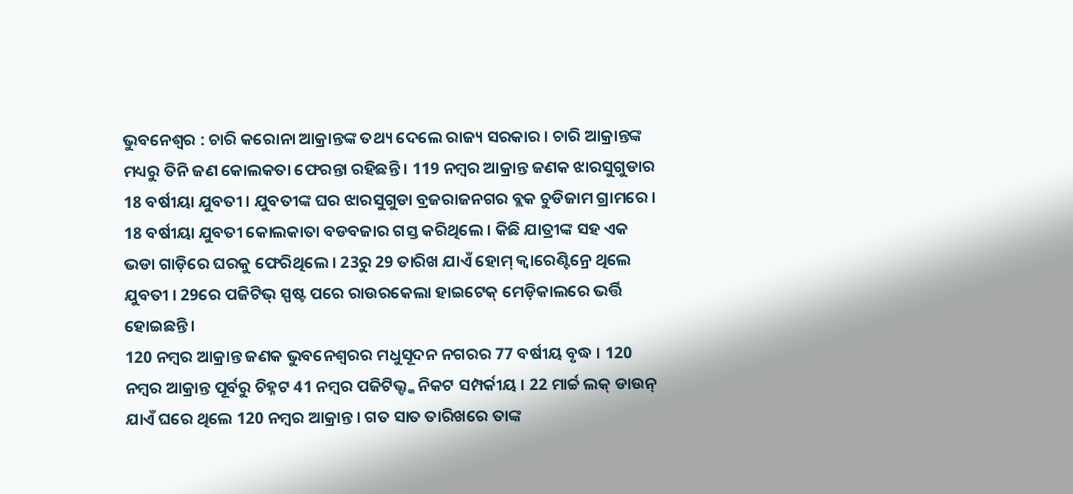ଭୁବନେଶ୍ବର : ଚାରି କରୋନା ଆକ୍ରାନ୍ତଙ୍କ ତଥ୍ୟ ଦେଲେ ରାଜ୍ୟ ସରକାର । ଚାରି ଆକ୍ରାନ୍ତଙ୍କ ମଧ୍ୟରୁ ତିନି ଜଣ କୋଲକତା ଫେରନ୍ତା ରହିଛନ୍ତି । 119 ନମ୍ବର ଆକ୍ରାନ୍ତ ଜଣକ ଝାରସୁଗୁଡାର 18 ବର୍ଷୀୟା ଯୁବତୀ । ଯୁବତୀଙ୍କ ଘର ଝାରସୁଗୁଡା ବ୍ରଜରାଜନଗର ବ୍ଲକ ଚୁଡିଜାମ ଗ୍ରାମରେ । 18 ବର୍ଷୀୟା ଯୁବତୀ କୋଲକାତା ବଡବଜାର ଗସ୍ତ କରିଥିଲେ । କିଛି ଯାତ୍ରୀଙ୍କ ସହ ଏକ ଭଡା ଗାଡ଼ିରେ ଘରକୁ ଫେରିଥିଲେ । 23ରୁ 29 ତାରିଖ ଯାଏଁ ହୋମ୍ କ୍ବାରେଣ୍ଟିନ୍ରେ ଥିଲେ ଯୁବତୀ । 29ରେ ପଜିଟିଭ୍ ସ୍ପଷ୍ଟ ପରେ ରାଉରକେଲା ହାଇଟେକ୍ ମେଡ଼ିକାଲରେ ଭର୍ତ୍ତି ହୋଇଛନ୍ତି ।
120 ନମ୍ବର ଆକ୍ରାନ୍ତ ଜଣକ ଭୁବନେଶ୍ବରର ମଧୁସୂଦନ ନଗରର 77 ବର୍ଷୀୟ ବୃଦ୍ଧ । 120 ନମ୍ବର ଆକ୍ରାନ୍ତ ପୂର୍ବରୁ ଚିହ୍ନଟ 41 ନମ୍ବର ପଜିଟିଭ୍ଙ୍କ ନିକଟ ସମ୍ପର୍କୀୟ । 22 ମାର୍ଚ୍ଚ ଲକ୍ ଡାଉନ୍ ଯାଏଁ ଘରେ ଥିଲେ 120 ନମ୍ବର ଆକ୍ରାନ୍ତ । ଗତ ସାତ ତାରିଖରେ ତାଙ୍କ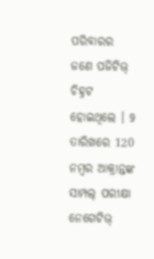ପରିବାରର ଜଣେ ପଜିଟିଭ୍ ଚିହ୍ନଟ ହୋଇଥିଲେ । 9 ତାରିଖରେ 120 ନମ୍ବର ଆକ୍ରାନ୍ତଙ୍କ ସାମ୍ପଲ୍ ପରୀକ୍ଷା ନେଗେଟିଭ୍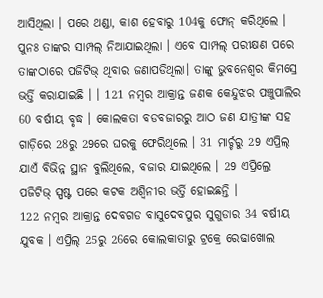ଆସିଥିଲା । ପରେ ଥଣ୍ଡା, କାଶ ହେବାରୁ 104କୁ ଫୋନ୍ କରିଥିଲେ । ପୁନଃ ତାଙ୍କର ସାମ୍ପଲ୍ ନିଆଯାଇଥିଲା । ଏବେ ସାମ୍ପଲ୍ ପରୀକ୍ଷଣ ପରେ ତାଙ୍କଠାରେ ପଜିଟିଭ୍ ଥିବାର ଜଣାପଡିଥିଲା। ତାଙ୍କୁ ଭୁବନେଶ୍ବର କିମସ୍ରେ ଭର୍ତ୍ତି କରାଯାଇଛି । । 121 ନମ୍ବର ଆକ୍ରାନ୍ତ ଜଣକ କେନ୍ଦୁଝର ପଞ୍ଚୁପାଲିର 60 ବର୍ଷୀୟ ବୃଦ୍ଧ । କୋଲକତା ବଡବଜାରରୁ ଆଠ ଜଣ ଯାତ୍ରୀଙ୍କ ସହ ଗାଡ଼ିରେ 28ରୁ 29ରେ ଘରକୁ ଫେରିଥିଲେ । 31 ମାର୍ଚ୍ଚରୁ 29 ଏପ୍ରିଲ୍ ଯାଏଁ ବିଭିନ୍ନ ସ୍ଥାନ ବୁଲିଥିଲେ, ବଜାର ଯାଇଥିଲେ । 29 ଏପ୍ରିଲ୍ରେ ପଜିଟିଭ୍ ସ୍ପଷ୍ଟ ପରେ କଟକ ଅଶ୍ବିନୀର ଭର୍ତ୍ତି ହୋଇଛନ୍ତି ।
122 ନମ୍ବର ଆକ୍ରାନ୍ତ ଦେବଗଡ ବାସୁଦେବପୁର ସୁଗୁଡାର 34 ବର୍ଷୀୟ ଯୁବକ । ଏପ୍ରିଲ୍ 25ରୁ 26ରେ କୋଲକାତାରୁ ଟ୍ରକ୍ରେ ରେଢାଖୋଲ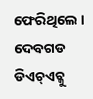ଫେରିଥିଲେ । ଦେବଗଡ ଡିଏଚ୍ଏଚ୍କୁ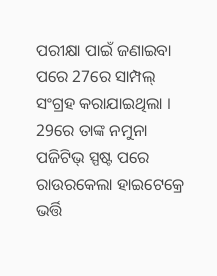ପରୀକ୍ଷା ପାଇଁ ଜଣାଇବା ପରେ 27ରେ ସାମ୍ପଲ୍ ସଂଗ୍ରହ କରାଯାଇଥିଲା । 29ରେ ତାଙ୍କ ନମୁନା ପଜିଟିଭ୍ ସ୍ପଷ୍ଟ ପରେ ରାଉରକେଲା ହାଇଟେକ୍ରେ ଭର୍ତ୍ତି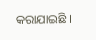କରାଯାଇଛି ।